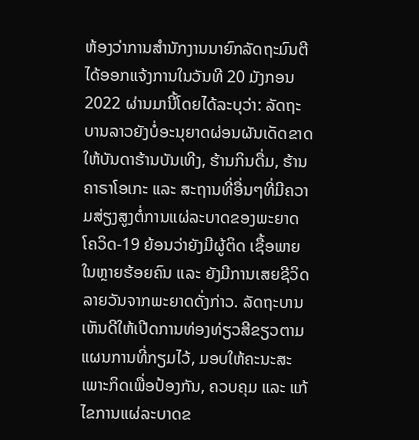ຫ້ອງວ່າການສໍານັກງານນາຍົກລັດຖະມົນຕີໄດ້ອອກແຈ້ງການໃນວັນທີ 20 ມັງກອນ 2022 ຜ່ານມານີ້ໂດຍໄດ້ລະບຸວ່າ: ລັດຖະບານລາວຍັງບໍ່ອະນຸຍາດຜ່ອນຜັນເດັດຂາດໃຫ້ບັນດາຮ້ານບັນເທີງ, ຮ້ານກິນດື່ມ, ຮ້ານຄາຣາໂອເກະ ແລະ ສະຖານທີ່ອື່ນໆທີ່ມີຄວາມສ່ຽງສູງຕໍ່ການແຜ່ລະບາດຂອງພະຍາດໂຄວິດ-19 ຍ້ອນວ່າຍັງມີຜູ້ຕິດ ເຊື້ອພາຍໃນຫຼາຍຮ້ອຍຄົນ ແລະ ຍັງມີການເສຍຊີວິດລາຍວັນຈາກພະຍາດດັ່ງກ່າວ. ລັດຖະບານເຫັນດີໃຫ້ເປີດການທ່ອງທ່ຽວສີຂຽວຕາມແຜນການທີ່ກຽມໄວ້, ມອບໃຫ້ຄະນະສະເພາະກິດເພື່ອປ້ອງກັນ, ຄວບຄຸມ ແລະ ແກ້ໄຂການແຜ່ລະບາດຂ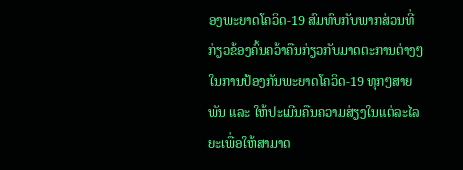ອງພະຍາດໂຄວິດ-19 ສົມທົບກັບພາກສ່ວນທີ່ກ່ຽວຂ້ອງຄົ້ນຄວ້າຄືນກ່ຽວກັບມາດຕະການຕ່າງໆໃນການປ້ອງກັນພະຍາດໂຄວິດ-19 ທຸກໆສາຍພັນ ແລະ ໃຫ້ປະເມີນຄືນຄວາມສ່ຽງໃນແຕ່ລະໄລຍະເພື່ອໃຫ້ສາມາດ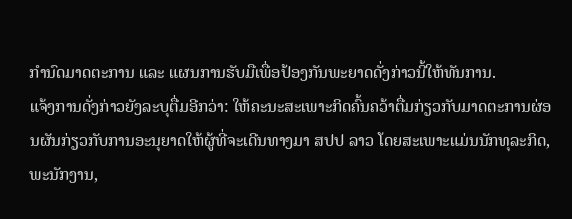ກໍານົດມາດຕະການ ແລະ ແຜນການຮັບມືເພື່ອປ້ອງກັນພະຍາດດັ່ງກ່າວນີ້ໃຫ້ທັນການ.
ແຈ້ງການດັ່ງກ່າວຍັງລະບຸຕື່ມອີກວ່າ: ໃຫ້ຄະນະສະເພາະກິດຄົ້ນຄວ້າຕື່ມກ່ຽວກັບມາດຕະການຜ່ອນຜັນກ່ຽວກັບການອະນຸຍາດໃຫ້ຜູ້ທີ່ຈະເດີນທາງມາ ສປປ ລາວ ໂດຍສະເພາະແມ່ນນັກທຸລະກິດ, ພະນັກງານ,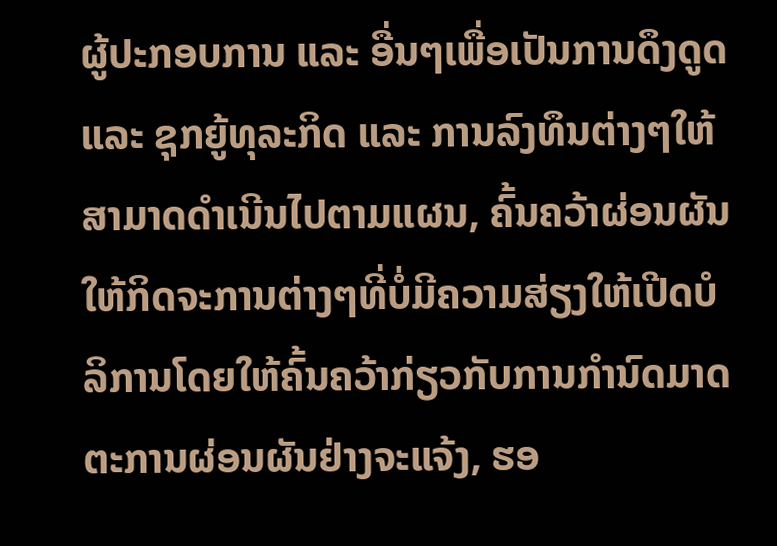ຜູ້ປະກອບການ ແລະ ອື່ນໆເພື່ອເປັນການດຶງດູດ ແລະ ຊຸກຍູ້ທຸລະກິດ ແລະ ການລົງທຶນຕ່າງໆໃຫ້ສາມາດດໍາເນີນໄປຕາມແຜນ, ຄົ້ນຄວ້າຜ່ອນຜັນໃຫ້ກິດຈະການຕ່າງໆທີ່ບໍ່ມີຄວາມສ່ຽງໃຫ້ເປີດບໍລິການໂດຍໃຫ້ຄົ້ນຄວ້າກ່ຽວກັບການກໍານົດມາດຕະການຜ່ອນຜັນຢ່າງຈະແຈ້ງ, ຮອ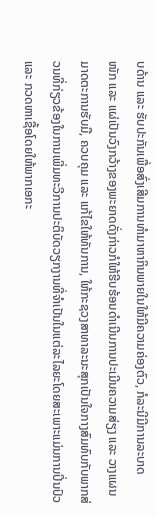ບດ້ານ ແລະ ຮັບປະກັນເພື່ອສົ່ງເສີມການທໍາມາຫາກິນພາຍໃນໃຫ້ມີຄວາມຄ່ອງຕົວ, ກໍລະນີມີການລະບາດ
ໜັກ ແລະ ແຜ່ເປັນວົງກວ້າງຂອງພະຍາດດັ່ງກ່າວກໍໃຫ້ຮີບຮ້ອນດໍາເນີນການປະເມີນຄວາມສ່ຽງ ແລະ ວາງແຜນມາດຕະການຮັບມື, ຄວບຄຸມ ແລະ ແກ້ໄຂໃຫ້ທັນການ, ໃຫ້ກະຊວງສາທາລະນະສຸກເປັນໃຈກາງສົມທົບກັບພາກສ່ວນທີ່ກ່ຽວຂ້ອງໃນການເພີ່ມທະວີການປະຕິບັດວຽກງານທີ່ຈໍາເປັນໃນແຕ່ລະໄລຍະໂດຍສະເພາະແມ່ນການປິ່ນປົວ ແລະ ກວດຫາເຊື້ອໂດຍໃຫ້ພາກເອກະ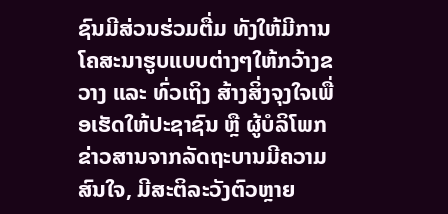ຊົນມີສ່ວນຮ່ວມຕື່ມ ທັງໃຫ້ມີການໂຄສະນາຮູບແບບຕ່າງໆໃຫ້ກວ້າງຂວາງ ແລະ ທົ່ວເຖິງ ສ້າງສິ່ງຈຸງໃຈເພື່ອເຮັດໃຫ້ປະຊາຊົນ ຫຼື ຜູ້ບໍລິໂພກຂ່າວສານຈາກລັດຖະບານມີຄວາມສົນໃຈ, ມີສະຕິລະວັງຕົວຫຼາຍ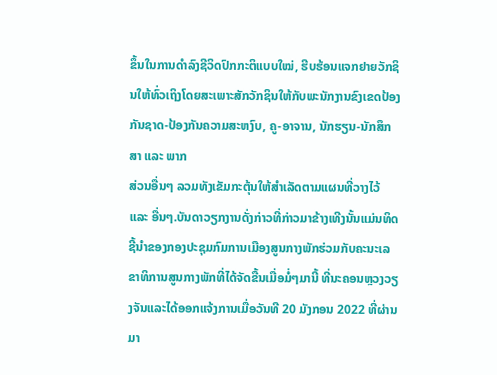ຂຶ້ນໃນການດໍາລົງຊີວິດປົກກະຕິແບບໃໝ່, ຮີບຮ້ອນແຈກຢາຍວັກຊິນໃຫ້ທົ່ວເຖິງໂດຍສະເພາະສັກວັກຊິນໃຫ້ກັບພະນັກງານຂົງເຂດປ້ອງກັນຊາດ-ປ້ອງກັນຄວາມສະຫງົບ, ຄູ-ອາຈານ, ນັກຮຽນ-ນັກສຶກສາ ແລະ ພາກ
ສ່ວນອື່ນໆ ລວມທັງເຂັມກະຕຸ້ນໃຫ້ສໍາເລັດຕາມແຜນທີ່ວາງໄວ້ ແລະ ອື່ນໆ.ບັນດາວຽກງານດັ່ງກ່າວທີ່ກ່າວມາຂ້າງເທີງນັ້ນແມ່ນທິດຊີ້ນໍາຂອງກອງປະຊຸມກົມການເມືອງສູນກາງພັກຮ່ວມກັບຄະນະເລຂາທິການສູນກາງພັກທີ່ໄດ້ຈັດຂື້ນເມື່ອມໍ່ໆມານີ້ ທີ່ນະຄອນຫຼວງວຽງຈັນແລະໄດ້ອອກແຈ້ງການເມື່ອວັນທີ 20 ມັງກອນ 2022 ທີ່ຜ່ານມາ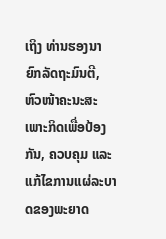ເຖິງ ທ່ານຮອງນາຍົກລັດຖະມົນຕີ, ຫົວໜ້າຄະນະສະເພາະກິດເພື່ອປ້ອງກັນ, ຄວບຄຸມ ແລະ ແກ້ໄຂການແຜ່ລະບາດຂອງພະຍາດ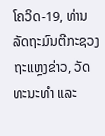ໂຄວິດ-19, ທ່ານລັດຖະມົນຕີກະຊວງຖະແຫຼງຂ່າວ, ວັດທະນະທໍາ ແລະ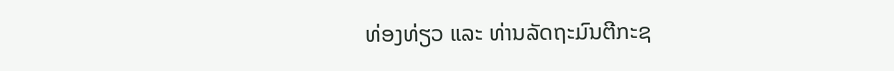ທ່ອງທ່ຽວ ແລະ ທ່ານລັດຖະມົນຕີກະຊ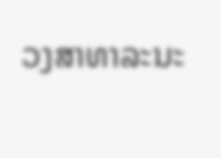ວງສາທາລະນະ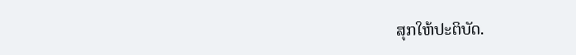ສຸກໃຫ້ປະຕິບັດ.